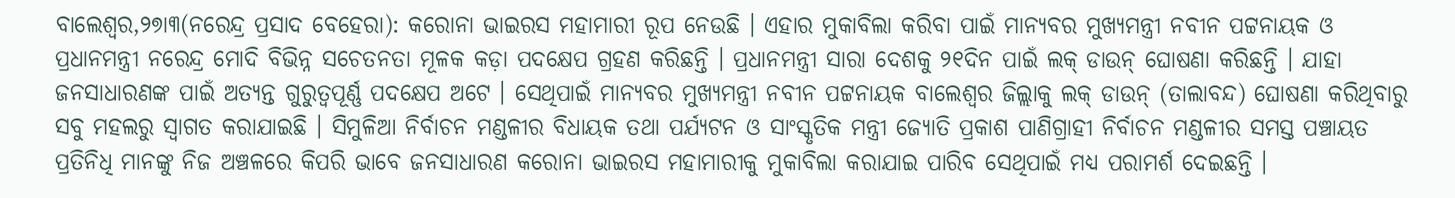ବାଲେଶ୍ଵର,୨୭ା୩(ନରେନ୍ଦ୍ର ପ୍ରସାଦ ବେହେରା): କରୋନା ଭାଇରସ ମହାମାରୀ ରୂପ ନେଉଛି । ଏହାର ମୁକାବିଲା କରିବା ପାଇଁ ମାନ୍ୟବର ମୁଖ୍ୟମନ୍ତ୍ରୀ ନବୀନ ପଟ୍ଟନାୟକ ଓ ପ୍ରଧାନମନ୍ତ୍ରୀ ନରେନ୍ଦ୍ର ମୋଦି ବିଭିନ୍ନ ସଚେତନତା ମୂଳକ କଡ଼ା ପଦକ୍ଷେପ ଗ୍ରହଣ କରିଛନ୍ତି । ପ୍ରଧାନମନ୍ତ୍ରୀ ସାରା ଦେଶକୁ ୨୧ଦିନ ପାଇଁ ଲକ୍ ଡାଉନ୍ ଘୋଷଣା କରିଛନ୍ତି । ଯାହା ଜନସାଧାରଣଙ୍କ ପାଇଁ ଅତ୍ୟନ୍ତ ଗୁରୁତ୍ୱପୂର୍ଣ୍ଣ ପଦକ୍ଷେପ ଅଟେ । ସେଥିପାଇଁ ମାନ୍ୟବର ମୁଖ୍ୟମନ୍ତ୍ରୀ ନବୀନ ପଟ୍ଟନାୟକ ବାଲେଶ୍ୱର ଜିଲ୍ଲାକୁ ଲକ୍ ଡାଉନ୍ (ତାଲାବନ୍ଦ) ଘୋଷଣା କରିଥିବାରୁ ସବୁ ମହଲରୁ ସ୍ବାଗତ କରାଯାଇଛି । ସିମୁଳିଆ ନିର୍ବାଚନ ମଣ୍ଡଳୀର ବିଧାୟକ ତଥା ପର୍ଯ୍ୟଟନ ଓ ସାଂସ୍କୃତିକ ମନ୍ତ୍ରୀ ଜ୍ୟୋତି ପ୍ରକାଶ ପାଣିଗ୍ରାହୀ ନିର୍ବାଚନ ମଣ୍ଡଳୀର ସମସ୍ତ ପଞ୍ଚାୟତ ପ୍ରତିନିଧି ମାନଙ୍କୁ ନିଜ ଅଞ୍ଚଳରେ କିପରି ଭାବେ ଜନସାଧାରଣ କରୋନା ଭାଇରସ ମହାମାରୀକୁ ମୁକାବିଲା କରାଯାଇ ପାରିବ ସେଥିପାଇଁ ମଧ୍ୟ ପରାମର୍ଶ ଦେଇଛନ୍ତି ।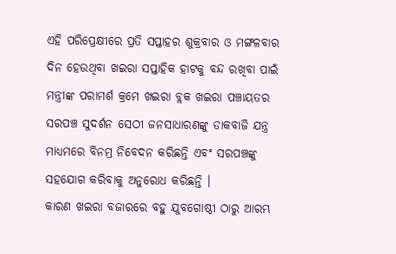ଏହି ପରିପ୍ରେକ୍ଷୀରେ ପ୍ରତି ସପ୍ତାହର ଶୁକ୍ରବାର ଓ ମଙ୍ଗଳବାର ଦିନ ହେଉଥିବା ଖଇରା ସପ୍ତାହିକ ହାଟକୁ ବନ୍ଦ ରଖିବା ପାଇଁ ମନ୍ତ୍ରୀଙ୍କ ପରାମର୍ଶ କ୍ରମେ ଖଇରା ବ୍ଲକ ଖଇରା ପଞ୍ଚାୟତର ସରପଞ୍ଚ ସୁଦର୍ଶନ ସେଠୀ ଜନସାଧାରଣଙ୍କୁ ଡାକବାଜି ଯନ୍ତ୍ର ମାଧ୍ଯମରେ ବିନମ୍ର ନିବେଦନ କରିଛନ୍ତି ଏବଂ ସରପଞ୍ଚଙ୍କୁ ସହଯୋଗ କରିବାକୁ ଅନୁରୋଧ କରିଛନ୍ତି ।
କାରଣ ଖଇରା ବଜାରରେ ବହୁ ଯୁବଗୋଷ୍ଠୀ ଠାରୁ ଆରମ୍ଭ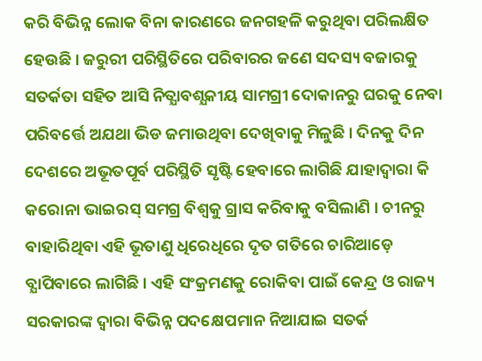କରି ବିଭିନ୍ନ ଲୋକ ବିନା କାରଣରେ ଜନଗହଳି କରୁଥିବା ପରିଲକ୍ଷିତ ହେଉଛି । ଜରୁରୀ ପରିସ୍ଥିତିରେ ପରିବାରର ଜଣେ ସଦସ୍ୟ ବଜାରକୁ ସତର୍କତା ସହିତ ଆସି ନିତ୍ଯାବଶ୍ଯକୀୟ ସାମଗ୍ରୀ ଦୋକାନରୁ ଘରକୁ ନେବା ପରିବର୍ତ୍ତେ ଅଯଥା ଭିଡ ଜମାଉଥିବା ଦେଖିବାକୁ ମିଳୁଛି । ଦିନକୁ ଦିନ ଦେଶରେ ଅଭୂତପୂର୍ବ ପରିସ୍ଥିତି ସୃଷ୍ଟି ହେବାରେ ଲାଗିଛି ଯାହାଦ୍ବାରା କି କରୋନା ଭାଇରସ୍ ସମଗ୍ର ବିଶ୍ବକୁ ଗ୍ରାସ କରିବାକୁ ବସିଲାଣି । ଚୀନରୁ ବାହାରିଥିବା ଏହି ଭୂତାଣୁ ଧିରେଧିରେ ଦୃତ ଗତିରେ ଚାରିଆଡ଼େ ବ୍ଯାପିବାରେ ଲାଗିଛି । ଏହି ସଂକ୍ରମଣକୁ ରୋକିବା ପାଇଁ କେନ୍ଦ୍ର ଓ ରାଜ୍ୟ ସରକାରଙ୍କ ଦ୍ଵାରା ବିଭିନ୍ନ ପଦକ୍ଷେପମାନ ନିଆଯାଇ ସତର୍କ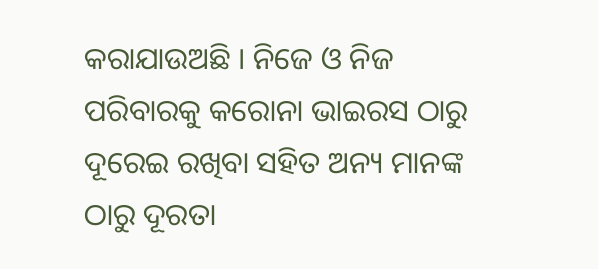କରାଯାଉଅଛି । ନିଜେ ଓ ନିଜ ପରିବାରକୁ କରୋନା ଭାଇରସ ଠାରୁ ଦୂରେଇ ରଖିବା ସହିତ ଅନ୍ୟ ମାନଙ୍କ ଠାରୁ ଦୂରତା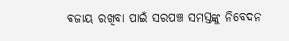ଵଜାୟ ରଖିବା ପାଇଁ ସରପଞ୍ଚ ସମସ୍ତଙ୍କୁ ନିବେଦନ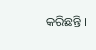କରିଛନ୍ତି ।